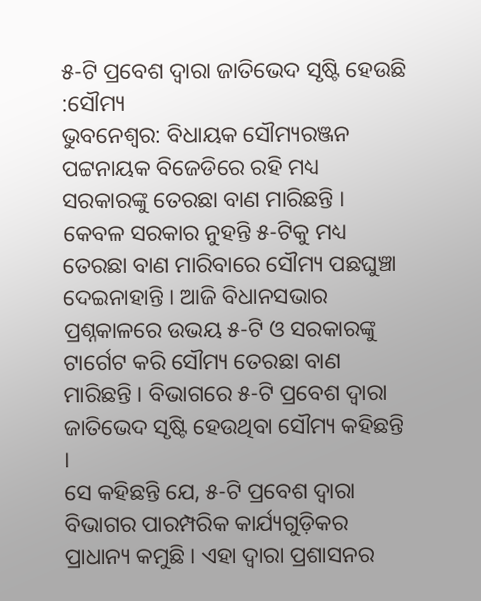୫-ଟି ପ୍ରବେଶ ଦ୍ୱାରା ଜାତିଭେଦ ସୃଷ୍ଟି ହେଉଛି :ସୌମ୍ୟ
ଭୁବନେଶ୍ୱର: ବିଧାୟକ ସୌମ୍ୟରଞ୍ଜନ ପଟ୍ଟନାୟକ ବିଜେଡିରେ ରହି ମଧ୍ୟ ସରକାରଙ୍କୁ ତେରଛା ବାଣ ମାରିଛନ୍ତି । କେବଳ ସରକାର ନୁହନ୍ତି ୫-ଟିକୁ ମଧ୍ୟ ତେରଛା ବାଣ ମାରିବାରେ ସୌମ୍ୟ ପଛଘୁଞ୍ଚା ଦେଇନାହାନ୍ତି । ଆଜି ବିଧାନସଭାର ପ୍ରଶ୍ନକାଳରେ ଉଭୟ ୫-ଟି ଓ ସରକାରଙ୍କୁ ଟାର୍ଗେଟ କରି ସୌମ୍ୟ ତେରଛା ବାଣ ମାରିଛନ୍ତି । ବିଭାଗରେ ୫-ଟି ପ୍ରବେଶ ଦ୍ୱାରା ଜାତିଭେଦ ସୃଷ୍ଟି ହେଉଥିବା ସୌମ୍ୟ କହିଛନ୍ତି ।
ସେ କହିଛନ୍ତି ଯେ, ୫-ଟି ପ୍ରବେଶ ଦ୍ୱାରା ବିଭାଗର ପାରମ୍ପରିକ କାର୍ଯ୍ୟଗୁଡ଼ିକର ପ୍ରାଧାନ୍ୟ କମୁଛି । ଏହା ଦ୍ୱାରା ପ୍ରଶାସନର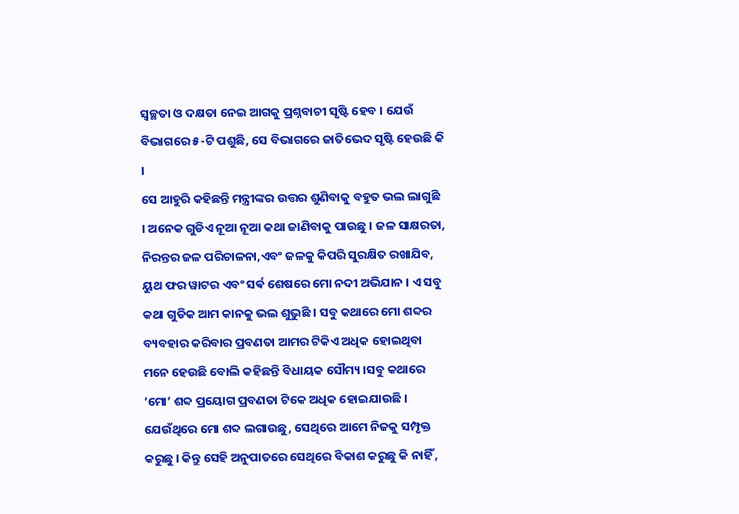ସ୍ୱଚ୍ଛତା ଓ ଦକ୍ଷତା ନେଇ ଆଗକୁ ପ୍ରଶ୍ନବାଚୀ ସୃଷ୍ଟି ହେବ । ଯେଉଁ ବିଭାଗରେ ୫-ଟି ପଶୁଛି, ସେ ବିଭାଗରେ ଜାତିଭେଦ ସୃଷ୍ଟି ହେଉଛି କି ।
ସେ ଆହୁରି କହିଛନ୍ତି ମନ୍ତ୍ରୀଙ୍କର ଉତ୍ତର ଶୁଣିବାକୁ ବହୁତ ଭଲ ଲାଗୁଛି । ଅନେକ ଗୁଡିଏ ନୂଆ ନୂଆ କଥା ଜାଣିବାକୁ ପାଉଛୁ । ଜଳ ସାକ୍ଷରତା, ନିରନ୍ତର ଜଳ ପରିଚାଳନା,ଏବଂ ଜଳକୁ କିପରି ସୁରକ୍ଷିତ ରଖାଯିବ, ୟୁଥ ଫର ୱାଟର ଏବଂ ସର୍ଵ ଶେଷରେ ମୋ ନଦୀ ଅଭିଯାନ । ଏ ସବୁ କଥା ଗୁଡିକ ଆମ କାନକୁ ଭଲ ଶୁଭୁଛି । ସବୁ କଥାରେ ମୋ ଶବ୍ଦର ବ୍ୟବହାର କରିବାର ପ୍ରବଣତା ଆମର ଟିକିଏ ଅଧିକ ହୋଇଥିବା ମନେ ହେଉଛି ବୋଲି କହିଛନ୍ତି ବିଧାୟକ ସୌମ୍ୟ ।ସବୁ କଥାରେ ‘ମୋ’ ଶବ୍ଦ ପ୍ରୟୋଗ ପ୍ରବଣତା ଟିକେ ଅଧିକ ହୋଇଯାଉଛି । ଯେଉଁଥିରେ ମୋ ଶବ୍ଦ ଲଗାଉଛୁ, ସେଥିରେ ଆମେ ନିଜକୁ ସମ୍ପୃକ୍ତ କରୁଛୁ । କିନ୍ତୁ ସେହି ଅନୁପାତରେ ସେଥିରେ ବିକାଶ କରୁଛୁ କି ନାହିଁ ,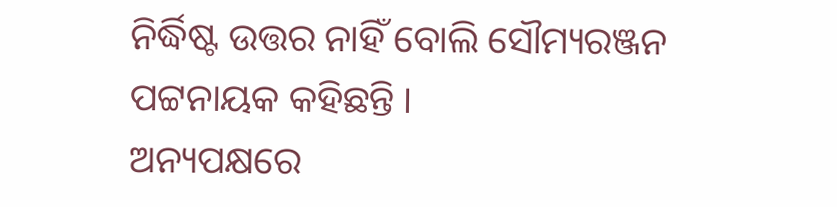ନିର୍ଦ୍ଧିଷ୍ଟ ଉତ୍ତର ନାହିଁ ବୋଲି ସୌମ୍ୟରଞ୍ଜନ ପଟ୍ଟନାୟକ କହିଛନ୍ତି ।
ଅନ୍ୟପକ୍ଷରେ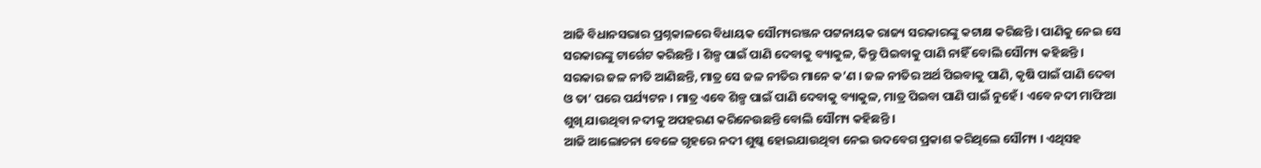ଆଜି ବିଧାନସଭାର ପ୍ରଶ୍ନକାଳରେ ବିଧାୟକ ସୌମ୍ୟରଞ୍ଜନ ପଟ୍ଟନାୟକ ରାଜ୍ୟ ସରକାରଙ୍କୁ କଟାକ୍ଷ କରିଛନ୍ତି । ପାଣିକୁ ନେଇ ସେ ସରକାରଙ୍କୁ ଟାର୍ଗେଟ କରିଛନ୍ତି । ଶିଳ୍ପ ପାଇଁ ପାଣି ଦେବାକୁ ବ୍ୟାକୁଳ, କିନ୍ତୁ ପିଇବାକୁ ପାଣି ନାହିଁ ବୋଲି ସୌମ୍ୟ କହିଛନ୍ତି । ସରକାର ଜଳ ନୀତି ଆଣିଛନ୍ତି, ମାତ୍ର ସେ ଜଳ ନୀତିର ମାନେ କ’ଣ । ଜଳ ନୀତିର ଅର୍ଥ ପିଇବାକୁ ପାଣି, କୃଷି ପାଇଁ ପାଣି ଦେବା ଓ ତା’ ପରେ ପର୍ଯ୍ୟଟନ । ମାତ୍ର ଏବେ ଶିଳ୍ପ ପାଇଁ ପାଣି ଦେବାକୁ ବ୍ୟାକୁଳ, ମାତ୍ର ପିଇବା ପାଣି ପାଇଁ ନୁହେଁ । ଏବେ ନଦୀ ମାଫିଆ ଶୁଖି ଯାଉଥିବା ନଦୀକୁ ଅପହରଣ କରିନେଉଛନ୍ତି ବୋଲି ସୌମ୍ୟ କହିଛନ୍ତି ।
ଆଜି ଆଲୋଚନା ବେଳେ ଗୃହରେ ନଦୀ ଶୁଷ୍କ ହୋଇଯାଉଥିବା ନେଇ ଉଦବେଗ ପ୍ରକାଶ କରିଥିଲେ ସୌମ୍ୟ । ଏଥିସହ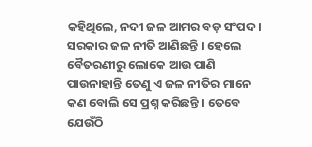କହିଥିଲେ, ନଦୀ ଜଳ ଆମର ବଡ଼ ସଂପଦ । ସରକାର ଜଳ ନୀତି ଆଣିଛନ୍ତି । ହେଲେ ବୈତରଣୀରୁ ଲୋକେ ଆଉ ପାଣି ପାଉନାହାନ୍ତି ତେଣୁ ଏ ଜଳ ନୀତିର ମାନେ କଣ ବୋଲି ସେ ପ୍ରଶ୍ନ କରିଛନ୍ତି । ତେବେ ଯେଉଁଠି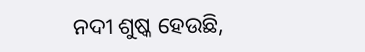ନଦୀ ଶୁଷ୍କ ହେଉଛି,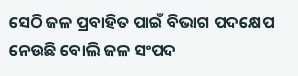ସେଠି ଜଳ ପ୍ରବାହିତ ପାଇଁ ବିଭାଗ ପଦକ୍ଷେପ ନେଉଛି ବୋଲି ଜଳ ସଂପଦ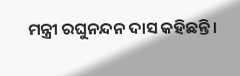ମନ୍ତ୍ରୀ ରଘୁନନ୍ଦନ ଦାସ କହିଛନ୍ତି ।